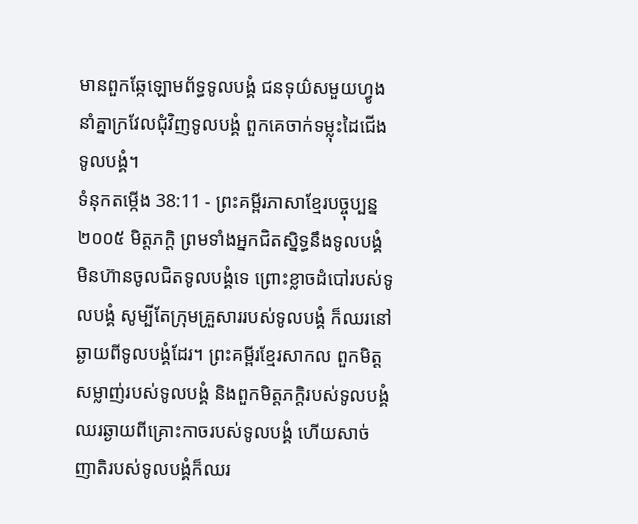មានពួកឆ្កែឡោមព័ទ្ធទូលបង្គំ ជនទុយ៌សមួយហ្វូងនាំគ្នាក្រវែលជុំវិញទូលបង្គំ ពួកគេចាក់ទម្លុះដៃជើងទូលបង្គំ។
ទំនុកតម្កើង 38:11 - ព្រះគម្ពីរភាសាខ្មែរបច្ចុប្បន្ន ២០០៥ មិត្តភក្ដិ ព្រមទាំងអ្នកជិតស្និទ្ធនឹងទូលបង្គំ មិនហ៊ានចូលជិតទូលបង្គំទេ ព្រោះខ្លាចដំបៅរបស់ទូលបង្គំ សូម្បីតែក្រុមគ្រួសាររបស់ទូលបង្គំ ក៏ឈរនៅឆ្ងាយពីទូលបង្គំដែរ។ ព្រះគម្ពីរខ្មែរសាកល ពួកមិត្តសម្លាញ់របស់ទូលបង្គំ និងពួកមិត្តភក្ដិរបស់ទូលបង្គំ ឈរឆ្ងាយពីគ្រោះកាចរបស់ទូលបង្គំ ហើយសាច់ញាតិរបស់ទូលបង្គំក៏ឈរ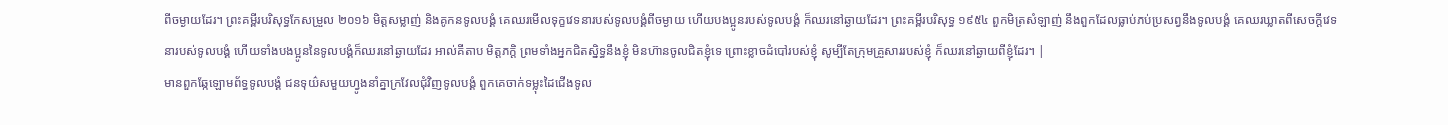ពីចម្ងាយដែរ។ ព្រះគម្ពីរបរិសុទ្ធកែសម្រួល ២០១៦ មិត្តសម្លាញ់ និងគូកនទូលបង្គំ គេឈរមើលទុក្ខវេទនារបស់ទូលបង្គំពីចម្ងាយ ហើយបងប្អូនរបស់ទូលបង្គំ ក៏ឈរនៅឆ្ងាយដែរ។ ព្រះគម្ពីរបរិសុទ្ធ ១៩៥៤ ពួកមិត្រសំឡាញ់ នឹងពួកដែលធ្លាប់ភប់ប្រសព្វនឹងទូលបង្គំ គេឈរឃ្លាតពីសេចក្ដីវេទនារបស់ទូលបង្គំ ហើយទាំងបងប្អូននៃទូលបង្គំក៏ឈរនៅឆ្ងាយដែរ អាល់គីតាប មិត្តភក្ដិ ព្រមទាំងអ្នកជិតស្និទ្ធនឹងខ្ញុំ មិនហ៊ានចូលជិតខ្ញុំទេ ព្រោះខ្លាចដំបៅរបស់ខ្ញុំ សូម្បីតែក្រុមគ្រួសាររបស់ខ្ញុំ ក៏ឈរនៅឆ្ងាយពីខ្ញុំដែរ។ |
មានពួកឆ្កែឡោមព័ទ្ធទូលបង្គំ ជនទុយ៌សមួយហ្វូងនាំគ្នាក្រវែលជុំវិញទូលបង្គំ ពួកគេចាក់ទម្លុះដៃជើងទូល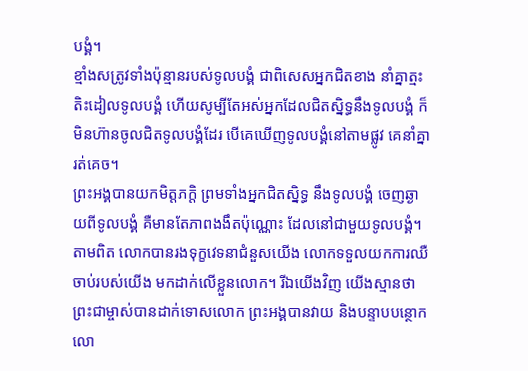បង្គំ។
ខ្មាំងសត្រូវទាំងប៉ុន្មានរបស់ទូលបង្គំ ជាពិសេសអ្នកជិតខាង នាំគ្នាត្មះតិះដៀលទូលបង្គំ ហើយសូម្បីតែអស់អ្នកដែលជិតស្និទ្ធនឹងទូលបង្គំ ក៏មិនហ៊ានចូលជិតទូលបង្គំដែរ បើគេឃើញទូលបង្គំនៅតាមផ្លូវ គេនាំគ្នារត់គេច។
ព្រះអង្គបានយកមិត្តភក្ដិ ព្រមទាំងអ្នកជិតស្និទ្ធ នឹងទូលបង្គំ ចេញឆ្ងាយពីទូលបង្គំ គឺមានតែភាពងងឹតប៉ុណ្ណោះ ដែលនៅជាមួយទូលបង្គំ។
តាមពិត លោកបានរងទុក្ខវេទនាជំនួសយើង លោកទទួលយកការឈឺចាប់របស់យើង មកដាក់លើខ្លួនលោក។ រីឯយើងវិញ យើងស្មានថា ព្រះជាម្ចាស់បានដាក់ទោសលោក ព្រះអង្គបានវាយ និងបន្ទាបបន្ថោកលោ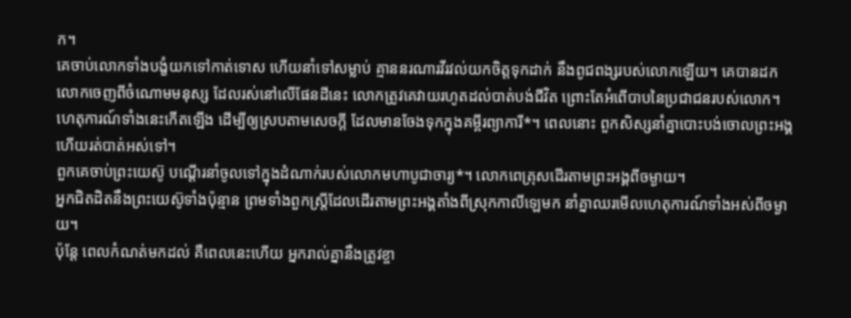ក។
គេចាប់លោកទាំងបង្ខំយកទៅកាត់ទោស ហើយនាំទៅសម្លាប់ គ្មាននរណារវីរវល់យកចិត្តទុកដាក់ នឹងពូជពង្សរបស់លោកឡើយ។ គេបានដកលោកចេញពីចំណោមមនុស្ស ដែលរស់នៅលើផែនដីនេះ លោកត្រូវគេវាយរហូតដល់បាត់បង់ជីវិត ព្រោះតែអំពើបាបនៃប្រជាជនរបស់លោក។
ហេតុការណ៍ទាំងនេះកើតឡើង ដើម្បីឲ្យស្របតាមសេចក្ដី ដែលមានចែងទុកក្នុងគម្ពីរព្យាការី*។ ពេលនោះ ពួកសិស្សនាំគ្នាបោះបង់ចោលព្រះអង្គ ហើយរត់បាត់អស់ទៅ។
ពួកគេចាប់ព្រះយេស៊ូ បណ្ដើរនាំចូលទៅក្នុងដំណាក់របស់លោកមហាបូជាចារ្យ*។ លោកពេត្រុសដើរតាមព្រះអង្គពីចម្ងាយ។
អ្នកជិតដិតនឹងព្រះយេស៊ូទាំងប៉ុន្មាន ព្រមទាំងពួកស្ត្រីដែលដើរតាមព្រះអង្គតាំងពីស្រុកកាលីឡេមក នាំគ្នាឈរមើលហេតុការណ៍ទាំងអស់ពីចម្ងាយ។
ប៉ុន្តែ ពេលកំណត់មកដល់ គឺពេលនេះហើយ អ្នករាល់គ្នានឹងត្រូវខ្ចា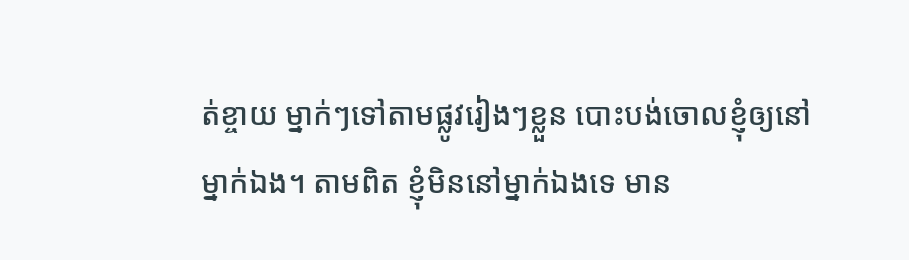ត់ខ្ចាយ ម្នាក់ៗទៅតាមផ្លូវរៀងៗខ្លួន បោះបង់ចោលខ្ញុំឲ្យនៅម្នាក់ឯង។ តាមពិត ខ្ញុំមិននៅម្នាក់ឯងទេ មាន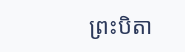ព្រះបិតា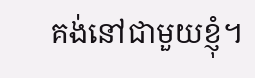គង់នៅជាមួយខ្ញុំ។